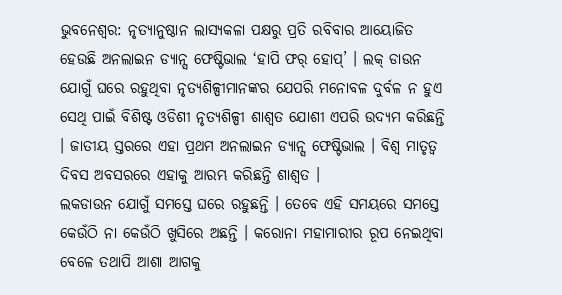ଭୁବନେଶ୍ୱର: ନୃତ୍ୟାନୁଷ୍ଠାନ ଲାସ୍ୟକଳା ପକ୍ଷରୁ ପ୍ରତି ରବିବାର ଆୟୋଜିତ ହେଉଛି ଅନଲାଇନ ଡ୍ୟାନ୍ସ ଫେଷ୍ଟିଭାଲ ‘ହାପି ଫର୍ ହୋପ୍’ । ଲକ୍ ଡାଉନ ଯୋଗୁଁ ଘରେ ରହୁଥିବା ନୃତ୍ୟଶିଳ୍ପୀମାନଙ୍କର ଯେପରି ମନୋବଳ ଦୁର୍ବଳ ନ ହୁଏ ସେଥି ପାଇଁ ବିଶିଷ୍ଟ ଓଡିଶୀ ନୃତ୍ୟଶିଳ୍ପୀ ଶାଶ୍ୱତ ଯୋଶୀ ଏପରି ଉଦ୍ୟମ କରିଛନ୍ତି । ଜାତୀୟ ସ୍ତରରେ ଏହା ପ୍ରଥମ ଅନଲାଇନ ଡ୍ୟାନ୍ସ ଫେଷ୍ଟିଭାଲ । ବିଶ୍ୱ ମାତୃତ୍ୱ ଦିବସ ଅବସରରେ ଏହାକୁ ଆରମ୍ଭ କରିଛନ୍ତି ଶାଶ୍ୱତ ।
ଲକଡାଉନ ଯୋଗୁଁ ସମସ୍ତେ ଘରେ ରହୁଛନ୍ତି । ତେବେ ଏହି ସମୟରେ ସମସ୍ତେ କେଉଁଠି ନା କେଉଁଠି ଖୁସିରେ ଅଛନ୍ତି । କରୋନା ମହାମାରୀର ରୂପ ନେଇଥିବା ବେଳେ ତଥାପି ଆଶା ଆଗକୁ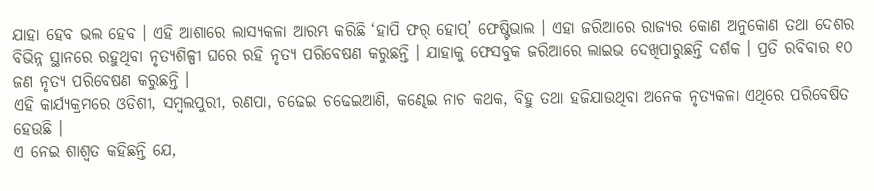ଯାହା ହେବ ଭଲ ହେବ । ଏହି ଆଶାରେ ଲାସ୍ୟକଳା ଆରମ୍ଭ କରିଛି ‘ହାପି ଫର୍ ହୋପ୍’ ଫେଷ୍ଟିଭାଲ । ଏହା ଜରିଆରେ ରାଜ୍ୟର କୋଣ ଅନୁକୋଣ ତଥା ଦେଶର ବିଭିନ୍ନ ସ୍ଥାନରେ ରହୁଥିବା ନୃତ୍ୟଶିଳ୍ପୀ ଘରେ ରହି ନୃତ୍ୟ ପରିବେଷଣ କରୁଛନ୍ତି । ଯାହାକୁ ଫେସବୁକ ଜରିଆରେ ଲାଇଭ ଦେଖିପାରୁଛନ୍ତି ଦର୍ଶକ । ପ୍ରତି ରବିବାର ୧୦ ଜଣ ନୃତ୍ୟ ପରିବେଷଣ କରୁଛନ୍ତି ।
ଏହି କାର୍ଯ୍ୟକ୍ରମରେ ଓଡିଶୀ, ସମ୍ବଲପୁରୀ, ରଣପା, ଚଢେଇ ଚଢେଇଆଣି, କଣ୍ଢେଇ ନାଚ କଥକ, ବିହୁ ତଥା ହଜିଯାଉଥିବା ଅନେକ ନୃତ୍ୟକଳା ଏଥିରେ ପରିବେଷିତ ହେଉଛି ।
ଏ ନେଇ ଶାଶ୍ୱତ କହିଛନ୍ତି ଯେ,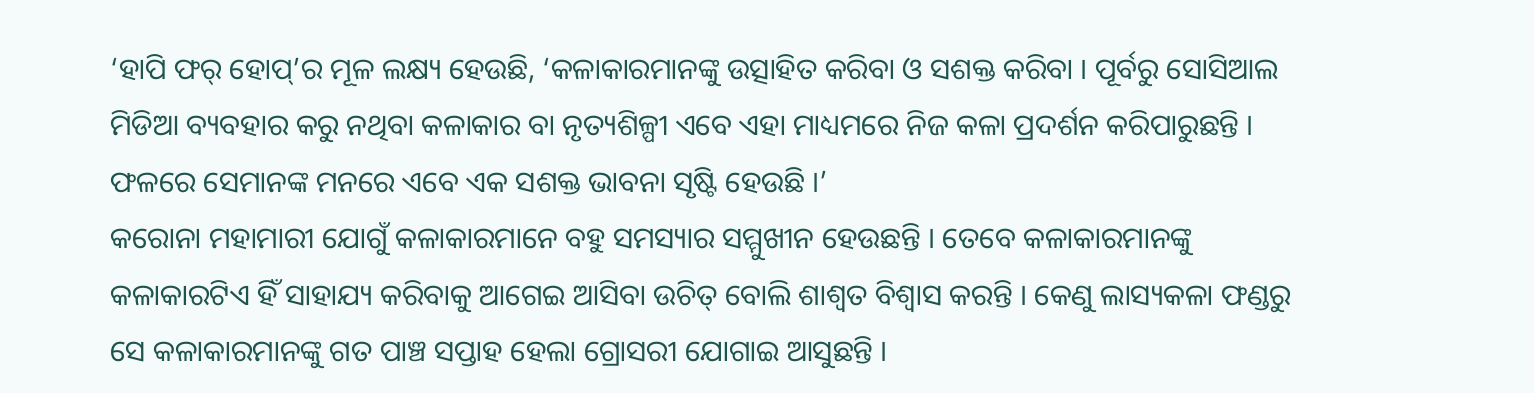‘ହାପି ଫର୍ ହୋପ୍’ର ମୂଳ ଲକ୍ଷ୍ୟ ହେଉଛି, ‘କଳାକାରମାନଙ୍କୁ ଉତ୍ସାହିତ କରିବା ଓ ସଶକ୍ତ କରିବା । ପୂର୍ବରୁ ସୋସିଆଲ ମିଡିଆ ବ୍ୟବହାର କରୁ ନଥିବା କଳାକାର ବା ନୃତ୍ୟଶିଳ୍ପୀ ଏବେ ଏହା ମାଧ୍ୟମରେ ନିଜ କଳା ପ୍ରଦର୍ଶନ କରିପାରୁଛନ୍ତି । ଫଳରେ ସେମାନଙ୍କ ମନରେ ଏବେ ଏକ ସଶକ୍ତ ଭାବନା ସୃଷ୍ଟି ହେଉଛି ।’
କରୋନା ମହାମାରୀ ଯୋଗୁଁ କଳାକାରମାନେ ବହୁ ସମସ୍ୟାର ସମ୍ମୁଖୀନ ହେଉଛନ୍ତି । ତେବେ କଳାକାରମାନଙ୍କୁ କଳାକାରଟିଏ ହିଁ ସାହାଯ୍ୟ କରିବାକୁ ଆଗେଇ ଆସିବା ଉଚିତ୍ ବୋଲି ଶାଶ୍ୱତ ବିଶ୍ୱାସ କରନ୍ତି । କେଣୁ ଲାସ୍ୟକଳା ଫଣ୍ଡରୁ ସେ କଳାକାରମାନଙ୍କୁ ଗତ ପାଞ୍ଚ ସପ୍ତାହ ହେଲା ଗ୍ରୋସରୀ ଯୋଗାଇ ଆସୁଛନ୍ତି ।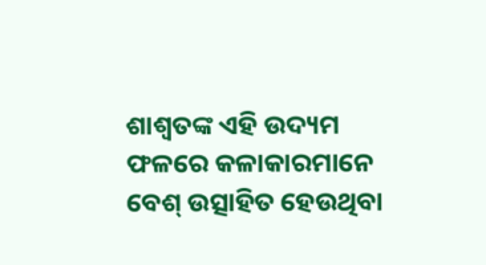ଶାଶ୍ୱତଙ୍କ ଏହି ଉଦ୍ୟମ ଫଳରେ କଳାକାରମାନେ ବେଶ୍ ଉତ୍ସାହିତ ହେଉଥିବା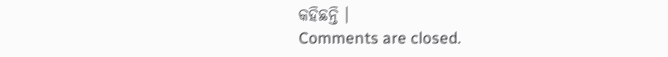କହିଛନ୍ତି ।
Comments are closed.